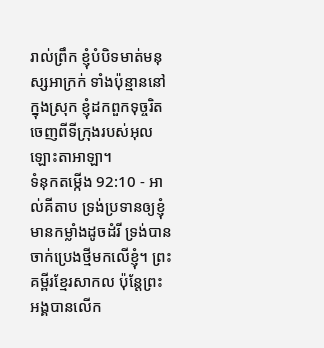រាល់ព្រឹក ខ្ញុំបំបិទមាត់មនុស្សអាក្រក់ ទាំងប៉ុន្មាននៅក្នុងស្រុក ខ្ញុំដកពួកទុច្ចរិត ចេញពីទីក្រុងរបស់អុលឡោះតាអាឡា។
ទំនុកតម្កើង 92:10 - អាល់គីតាប ទ្រង់ប្រទានឲ្យខ្ញុំ មានកម្លាំងដូចដំរី ទ្រង់បានចាក់ប្រេងថ្មីមកលើខ្ញុំ។ ព្រះគម្ពីរខ្មែរសាកល ប៉ុន្តែព្រះអង្គបានលើក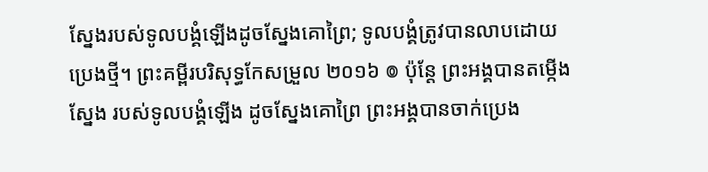ស្នែងរបស់ទូលបង្គំឡើងដូចស្នែងគោព្រៃ; ទូលបង្គំត្រូវបានលាបដោយប្រេងថ្មី។ ព្រះគម្ពីរបរិសុទ្ធកែសម្រួល ២០១៦ ៙ ប៉ុន្ដែ ព្រះអង្គបានតម្កើងស្នែង របស់ទូលបង្គំឡើង ដូចស្នែងគោព្រៃ ព្រះអង្គបានចាក់ប្រេង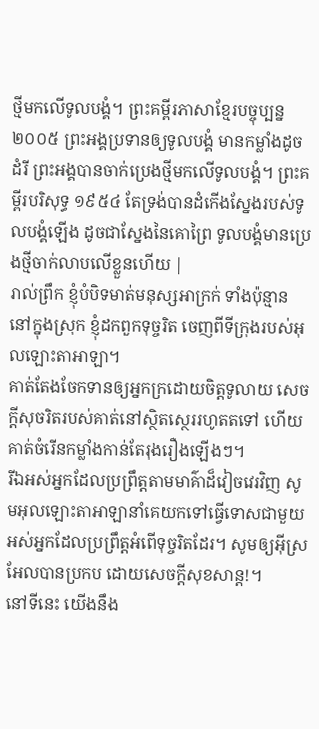ថ្មីមកលើទូលបង្គំ។ ព្រះគម្ពីរភាសាខ្មែរបច្ចុប្បន្ន ២០០៥ ព្រះអង្គប្រទានឲ្យទូលបង្គំ មានកម្លាំងដូចដំរី ព្រះអង្គបានចាក់ប្រេងថ្មីមកលើទូលបង្គំ។ ព្រះគម្ពីរបរិសុទ្ធ ១៩៥៤ តែទ្រង់បានដំកើងស្នែងរបស់ទូលបង្គំឡើង ដូចជាស្នែងនៃគោព្រៃ ទូលបង្គំមានប្រេងថ្មីចាក់លាបលើខ្លួនហើយ |
រាល់ព្រឹក ខ្ញុំបំបិទមាត់មនុស្សអាក្រក់ ទាំងប៉ុន្មាននៅក្នុងស្រុក ខ្ញុំដកពួកទុច្ចរិត ចេញពីទីក្រុងរបស់អុលឡោះតាអាឡា។
គាត់តែងចែកទានឲ្យអ្នកក្រដោយចិត្តទូលាយ សេចក្ដីសុចរិតរបស់គាត់នៅស្ថិតស្ថេររហូតតទៅ ហើយគាត់ចំរើនកម្លាំងកាន់តែរុងរឿងឡើងៗ។
រីឯអស់អ្នកដែលប្រព្រឹត្តតាមមាគ៌ាដ៏វៀចវេរវិញ សូមអុលឡោះតាអាឡានាំគេយកទៅធ្វើទោសជាមួយ អស់អ្នកដែលប្រព្រឹត្តអំពើទុច្ចរិតដែរ។ សូមឲ្យអ៊ីស្រអែលបានប្រកប ដោយសេចក្ដីសុខសាន្ត!។
នៅទីនេះ យើងនឹង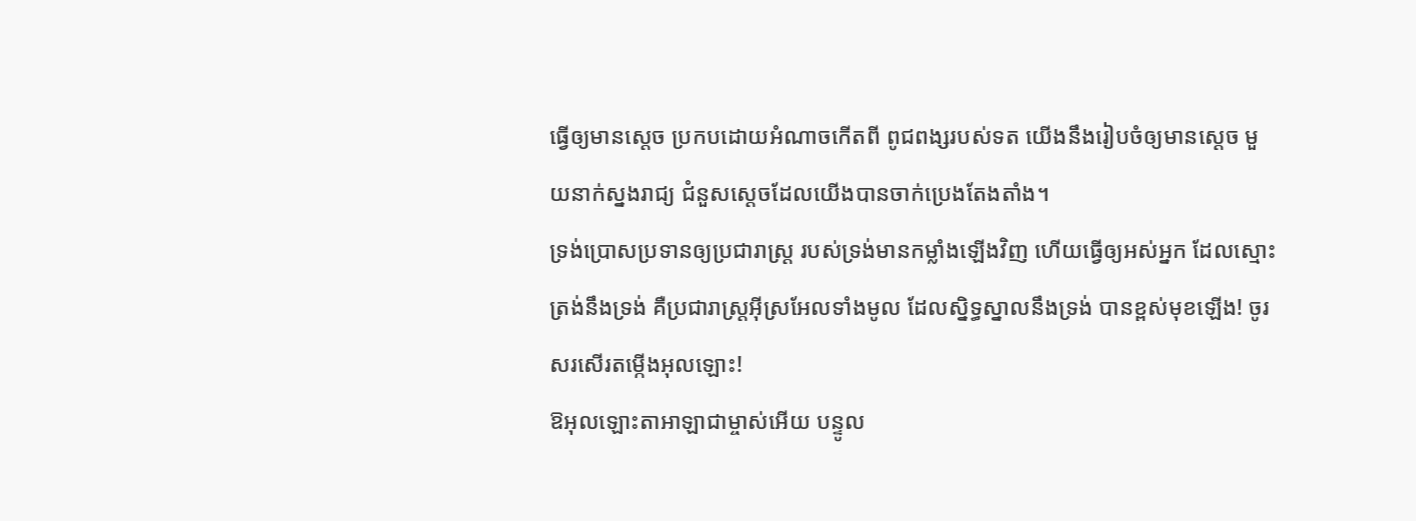ធ្វើឲ្យមានស្ដេច ប្រកបដោយអំណាចកើតពី ពូជពង្សរបស់ទត យើងនឹងរៀបចំឲ្យមានស្ដេច មួយនាក់ស្នងរាជ្យ ជំនួសស្ដេចដែលយើងបានចាក់ប្រេងតែងតាំង។
ទ្រង់ប្រោសប្រទានឲ្យប្រជារាស្ត្រ របស់ទ្រង់មានកម្លាំងឡើងវិញ ហើយធ្វើឲ្យអស់អ្នក ដែលស្មោះត្រង់នឹងទ្រង់ គឺប្រជារាស្ត្រអ៊ីស្រអែលទាំងមូល ដែលស្និទ្ធស្នាលនឹងទ្រង់ បានខ្ពស់មុខឡើង! ចូរសរសើរតម្កើងអុលឡោះ!
ឱអុលឡោះតាអាឡាជាម្ចាស់អើយ បន្ទូល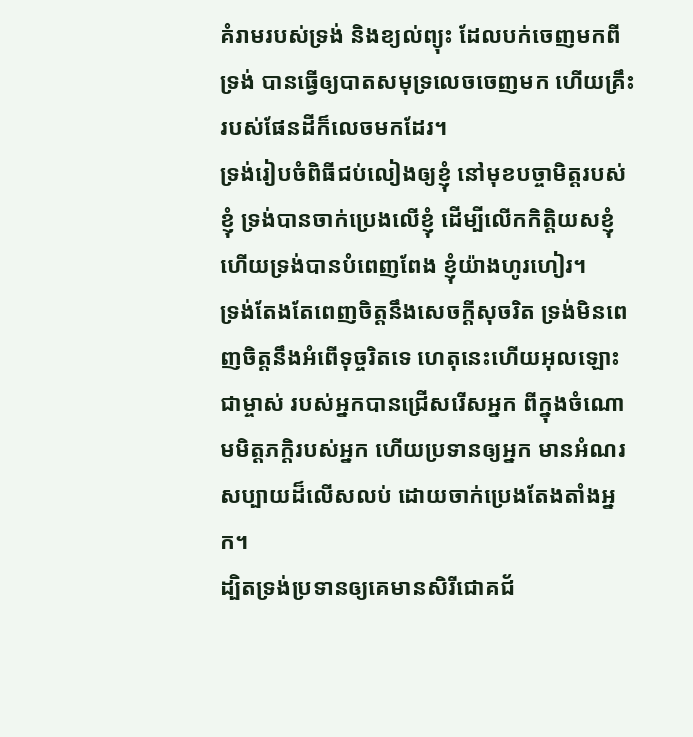គំរាមរបស់ទ្រង់ និងខ្យល់ព្យុះ ដែលបក់ចេញមកពីទ្រង់ បានធ្វើឲ្យបាតសមុទ្រលេចចេញមក ហើយគ្រឹះរបស់ផែនដីក៏លេចមកដែរ។
ទ្រង់រៀបចំពិធីជប់លៀងឲ្យខ្ញុំ នៅមុខបច្ចាមិត្តរបស់ខ្ញុំ ទ្រង់បានចាក់ប្រេងលើខ្ញុំ ដើម្បីលើកកិត្តិយសខ្ញុំ ហើយទ្រង់បានបំពេញពែង ខ្ញុំយ៉ាងហូរហៀរ។
ទ្រង់តែងតែពេញចិត្តនឹងសេចក្ដីសុចរិត ទ្រង់មិនពេញចិត្តនឹងអំពើទុច្ចរិតទេ ហេតុនេះហើយអុលឡោះជាម្ចាស់ របស់អ្នកបានជ្រើសរើសអ្នក ពីក្នុងចំណោមមិត្តភក្ដិរបស់អ្នក ហើយប្រទានឲ្យអ្នក មានអំណរសប្បាយដ៏លើសលប់ ដោយចាក់ប្រេងតែងតាំងអ្នក។
ដ្បិតទ្រង់ប្រទានឲ្យគេមានសិរីជោគជ័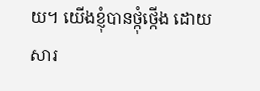យ។ យើងខ្ញុំបានថ្កុំថ្កើង ដោយសារ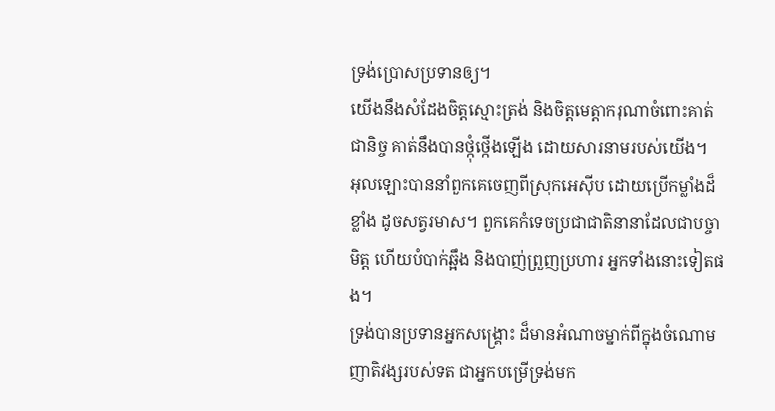ទ្រង់ប្រោសប្រទានឲ្យ។
យើងនឹងសំដែងចិត្តស្មោះត្រង់ និងចិត្តមេត្តាករុណាចំពោះគាត់ជានិច្ច គាត់នឹងបានថ្កុំថ្កើងឡើង ដោយសារនាមរបស់យើង។
អុលឡោះបាននាំពួកគេចេញពីស្រុកអេស៊ីប ដោយប្រើកម្លាំងដ៏ខ្លាំង ដូចសត្វរមាស។ ពួកគេកំទេចប្រជាជាតិនានាដែលជាបច្ចាមិត្ត ហើយបំបាក់ឆ្អឹង និងបាញ់ព្រួញប្រហារ អ្នកទាំងនោះទៀតផង។
ទ្រង់បានប្រទានអ្នកសង្គ្រោះ ដ៏មានអំណាចម្នាក់ពីក្នុងចំណោម ញាតិវង្សរបស់ទត ជាអ្នកបម្រើទ្រង់មក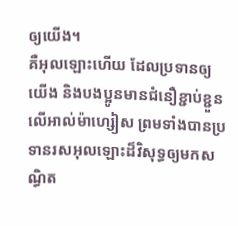ឲ្យយើង។
គឺអុលឡោះហើយ ដែលប្រទានឲ្យយើង និងបងប្អូនមានជំនឿខ្ជាប់ខ្ជួនលើអាល់ម៉ាហ្សៀស ព្រមទាំងបានប្រទានរសអុលឡោះដ៏វិសុទ្ធឲ្យមកសណ្ធិត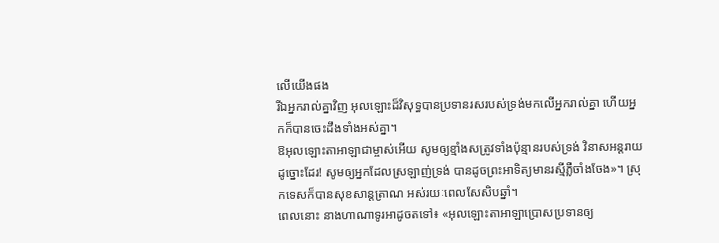លើយើងផង
រីឯអ្នករាល់គ្នាវិញ អុលឡោះដ៏វិសុទ្ធបានប្រទានរសរបស់ទ្រង់មកលើអ្នករាល់គ្នា ហើយអ្នកក៏បានចេះដឹងទាំងអស់គ្នា។
ឱអុលឡោះតាអាឡាជាម្ចាស់អើយ សូមឲ្យខ្មាំងសត្រូវទាំងប៉ុន្មានរបស់ទ្រង់ វិនាសអន្តរាយដូច្នោះដែរ! សូមឲ្យអ្នកដែលស្រឡាញ់ទ្រង់ បានដូចព្រះអាទិត្យមានរស្មីភ្លឺចាំងចែង»។ ស្រុកទេសក៏បានសុខសាន្តត្រាណ អស់រយៈពេលសែសិបឆ្នាំ។
ពេលនោះ នាងហាណាទូរអាដូចតទៅ៖ «អុលឡោះតាអាឡាប្រោសប្រទានឲ្យ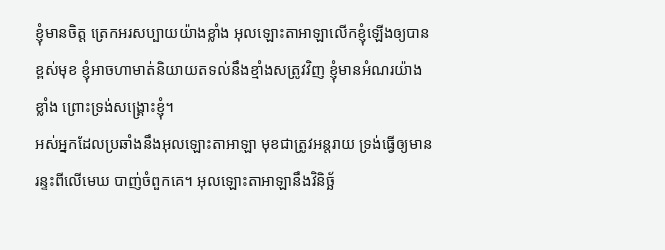ខ្ញុំមានចិត្ត ត្រេកអរសប្បាយយ៉ាងខ្លាំង អុលឡោះតាអាឡាលើកខ្ញុំឡើងឲ្យបានខ្ពស់មុខ ខ្ញុំអាចហាមាត់និយាយតទល់នឹងខ្មាំងសត្រូវវិញ ខ្ញុំមានអំណរយ៉ាងខ្លាំង ព្រោះទ្រង់សង្គ្រោះខ្ញុំ។
អស់អ្នកដែលប្រឆាំងនឹងអុលឡោះតាអាឡា មុខជាត្រូវអន្តរាយ ទ្រង់ធ្វើឲ្យមានរន្ទះពីលើមេឃ បាញ់ចំពួកគេ។ អុលឡោះតាអាឡានឹងវិនិច្ឆ័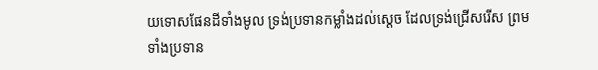យទោសផែនដីទាំងមូល ទ្រង់ប្រទានកម្លាំងដល់ស្តេច ដែលទ្រង់ជ្រើសរើស ព្រមទាំងប្រទាន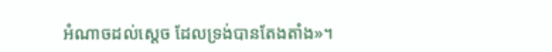អំណាចដល់ស្តេច ដែលទ្រង់បានតែងតាំង»។